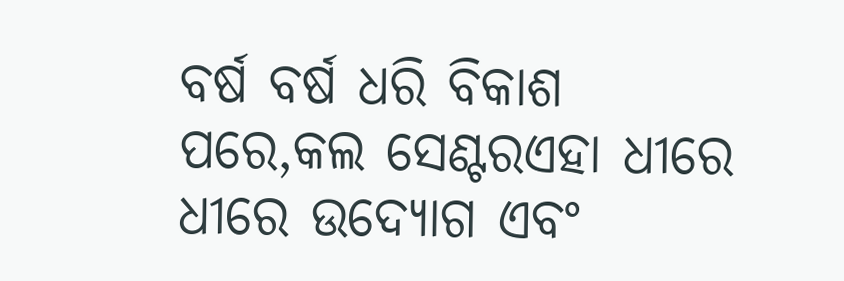ବର୍ଷ ବର୍ଷ ଧରି ବିକାଶ ପରେ,କଲ ସେଣ୍ଟରଏହା ଧୀରେ ଧୀରେ ଉଦ୍ୟୋଗ ଏବଂ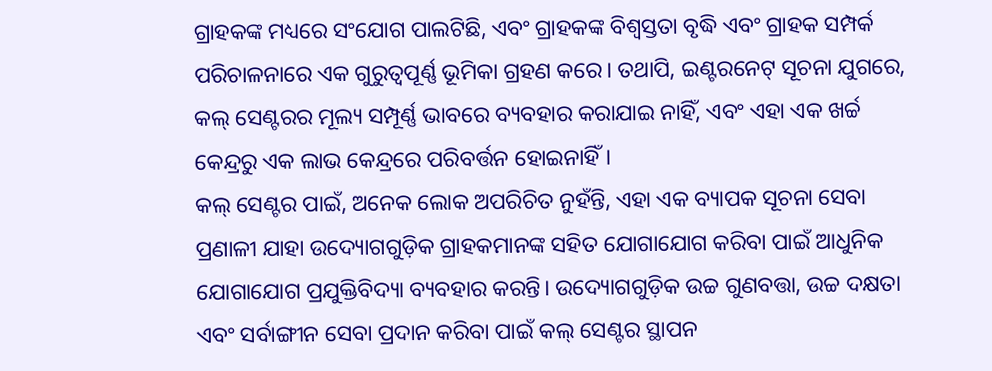ଗ୍ରାହକଙ୍କ ମଧ୍ୟରେ ସଂଯୋଗ ପାଲଟିଛି, ଏବଂ ଗ୍ରାହକଙ୍କ ବିଶ୍ୱସ୍ତତା ବୃଦ୍ଧି ଏବଂ ଗ୍ରାହକ ସମ୍ପର୍କ ପରିଚାଳନାରେ ଏକ ଗୁରୁତ୍ୱପୂର୍ଣ୍ଣ ଭୂମିକା ଗ୍ରହଣ କରେ। ତଥାପି, ଇଣ୍ଟରନେଟ୍ ସୂଚନା ଯୁଗରେ, କଲ୍ ସେଣ୍ଟରର ମୂଲ୍ୟ ସମ୍ପୂର୍ଣ୍ଣ ଭାବରେ ବ୍ୟବହାର କରାଯାଇ ନାହିଁ, ଏବଂ ଏହା ଏକ ଖର୍ଚ୍ଚ କେନ୍ଦ୍ରରୁ ଏକ ଲାଭ କେନ୍ଦ୍ରରେ ପରିବର୍ତ୍ତନ ହୋଇନାହିଁ।
କଲ୍ ସେଣ୍ଟର ପାଇଁ, ଅନେକ ଲୋକ ଅପରିଚିତ ନୁହଁନ୍ତି, ଏହା ଏକ ବ୍ୟାପକ ସୂଚନା ସେବା ପ୍ରଣାଳୀ ଯାହା ଉଦ୍ୟୋଗଗୁଡ଼ିକ ଗ୍ରାହକମାନଙ୍କ ସହିତ ଯୋଗାଯୋଗ କରିବା ପାଇଁ ଆଧୁନିକ ଯୋଗାଯୋଗ ପ୍ରଯୁକ୍ତିବିଦ୍ୟା ବ୍ୟବହାର କରନ୍ତି। ଉଦ୍ୟୋଗଗୁଡ଼ିକ ଉଚ୍ଚ ଗୁଣବତ୍ତା, ଉଚ୍ଚ ଦକ୍ଷତା ଏବଂ ସର୍ବାଙ୍ଗୀନ ସେବା ପ୍ରଦାନ କରିବା ପାଇଁ କଲ୍ ସେଣ୍ଟର ସ୍ଥାପନ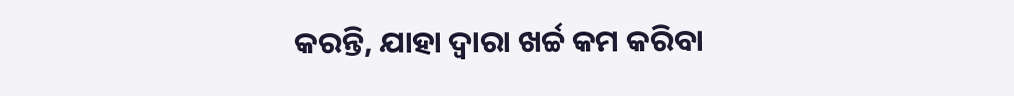କରନ୍ତି, ଯାହା ଦ୍ୱାରା ଖର୍ଚ୍ଚ କମ କରିବା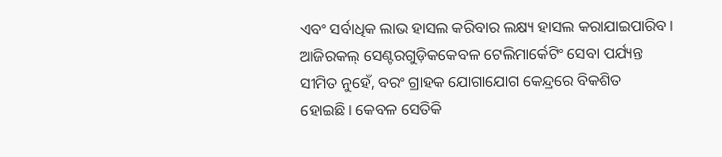ଏବଂ ସର୍ବାଧିକ ଲାଭ ହାସଲ କରିବାର ଲକ୍ଷ୍ୟ ହାସଲ କରାଯାଇପାରିବ।
ଆଜିରକଲ୍ ସେଣ୍ଟରଗୁଡ଼ିକକେବଳ ଟେଲିମାର୍କେଟିଂ ସେବା ପର୍ଯ୍ୟନ୍ତ ସୀମିତ ନୁହେଁ, ବରଂ ଗ୍ରାହକ ଯୋଗାଯୋଗ କେନ୍ଦ୍ରରେ ବିକଶିତ ହୋଇଛି। କେବଳ ସେତିକି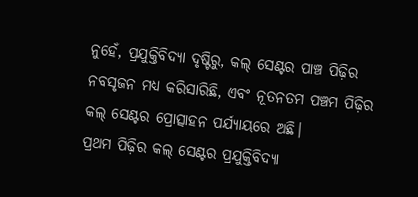ନୁହେଁ, ପ୍ରଯୁକ୍ତିବିଦ୍ୟା ଦୃଷ୍ଟିରୁ, କଲ୍ ସେଣ୍ଟର ପାଞ୍ଚ ପିଢ଼ିର ନବସୃଜନ ମଧ୍ୟ କରିସାରିଛି, ଏବଂ ନୂତନତମ ପଞ୍ଚମ ପିଢ଼ିର କଲ୍ ସେଣ୍ଟର ପ୍ରୋତ୍ସାହନ ପର୍ଯ୍ୟାୟରେ ଅଛି।
ପ୍ରଥମ ପିଢ଼ିର କଲ୍ ସେଣ୍ଟର ପ୍ରଯୁକ୍ତିବିଦ୍ୟା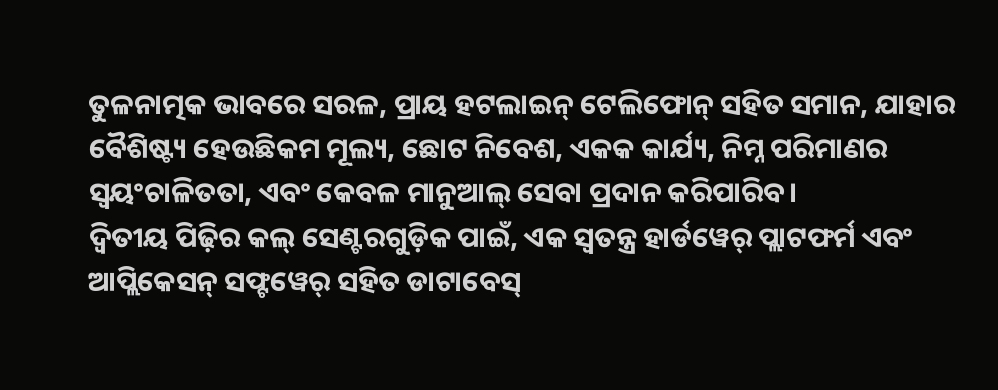ତୁଳନାତ୍ମକ ଭାବରେ ସରଳ, ପ୍ରାୟ ହଟଲାଇନ୍ ଟେଲିଫୋନ୍ ସହିତ ସମାନ, ଯାହାର ବୈଶିଷ୍ଟ୍ୟ ହେଉଛିକମ ମୂଲ୍ୟ, ଛୋଟ ନିବେଶ, ଏକକ କାର୍ଯ୍ୟ, ନିମ୍ନ ପରିମାଣର ସ୍ୱୟଂଚାଳିତତା, ଏବଂ କେବଳ ମାନୁଆଲ୍ ସେବା ପ୍ରଦାନ କରିପାରିବ।
ଦ୍ୱିତୀୟ ପିଢ଼ିର କଲ୍ ସେଣ୍ଟରଗୁଡ଼ିକ ପାଇଁ, ଏକ ସ୍ୱତନ୍ତ୍ର ହାର୍ଡୱେର୍ ପ୍ଲାଟଫର୍ମ ଏବଂ ଆପ୍ଲିକେସନ୍ ସଫ୍ଟୱେର୍ ସହିତ ଡାଟାବେସ୍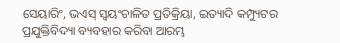ସେୟାରିଂ, ଭଏସ୍ ସ୍ୱୟଂଚାଳିତ ପ୍ରତିକ୍ରିୟା, ଇତ୍ୟାଦି କମ୍ପ୍ୟୁଟର ପ୍ରଯୁକ୍ତିବିଦ୍ୟା ବ୍ୟବହାର କରିବା ଆରମ୍ଭ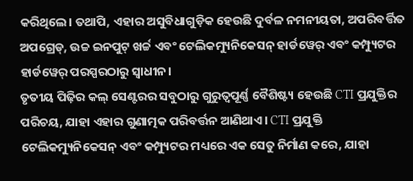କରିଥିଲେ। ତଥାପି, ଏହାର ଅସୁବିଧାଗୁଡ଼ିକ ହେଉଛି ଦୁର୍ବଳ ନମନୀୟତା, ଅପରିବର୍ତ୍ତିତ ଅପଗ୍ରେଡ୍, ଉଚ୍ଚ ଇନପୁଟ୍ ଖର୍ଚ୍ଚ ଏବଂ ଟେଲିକମ୍ୟୁନିକେସନ୍ ହାର୍ଡୱେର୍ ଏବଂ କମ୍ପ୍ୟୁଟର ହାର୍ଡୱେର୍ ପରସ୍ପରଠାରୁ ସ୍ୱାଧୀନ।
ତୃତୀୟ ପିଢ଼ିର କଲ୍ ସେଣ୍ଟରର ସବୁଠାରୁ ଗୁରୁତ୍ୱପୂର୍ଣ୍ଣ ବୈଶିଷ୍ଟ୍ୟ ହେଉଛି CTI ପ୍ରଯୁକ୍ତିର ପରିଚୟ, ଯାହା ଏହାର ଗୁଣାତ୍ମକ ପରିବର୍ତ୍ତନ ଆଣିଥାଏ। CTI ପ୍ରଯୁକ୍ତି ଟେଲିକମ୍ୟୁନିକେସନ୍ ଏବଂ କମ୍ପ୍ୟୁଟର ମଧ୍ୟରେ ଏକ ସେତୁ ନିର୍ମାଣ କରେ, ଯାହା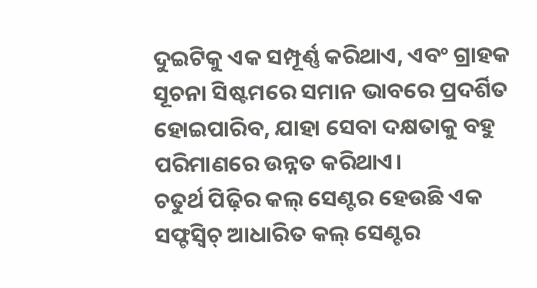ଦୁଇଟିକୁ ଏକ ସମ୍ପୂର୍ଣ୍ଣ କରିଥାଏ, ଏବଂ ଗ୍ରାହକ ସୂଚନା ସିଷ୍ଟମରେ ସମାନ ଭାବରେ ପ୍ରଦର୍ଶିତ ହୋଇପାରିବ, ଯାହା ସେବା ଦକ୍ଷତାକୁ ବହୁ ପରିମାଣରେ ଉନ୍ନତ କରିଥାଏ।
ଚତୁର୍ଥ ପିଢ଼ିର କଲ୍ ସେଣ୍ଟର ହେଉଛି ଏକ ସଫ୍ଟସ୍ୱିଚ୍ ଆଧାରିତ କଲ୍ ସେଣ୍ଟର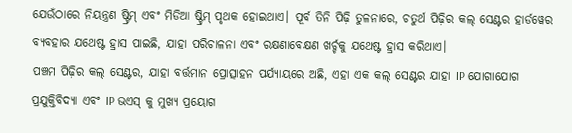ଯେଉଁଠାରେ ନିୟନ୍ତ୍ରଣ ଷ୍ଟ୍ରିମ୍ ଏବଂ ମିଡିଆ ଷ୍ଟ୍ରିମ୍ ପୃଥକ ହୋଇଥାଏ। ପୂର୍ବ ତିନି ପିଢ଼ି ତୁଳନାରେ, ଚତୁର୍ଥ ପିଢ଼ିର କଲ୍ ସେଣ୍ଟର ହାର୍ଡୱେର ବ୍ୟବହାର ଯଥେଷ୍ଟ ହ୍ରାସ ପାଇଛି, ଯାହା ପରିଚାଳନା ଏବଂ ରକ୍ଷଣାବେକ୍ଷଣ ଖର୍ଚ୍ଚକୁ ଯଥେଷ୍ଟ ହ୍ରାସ କରିଥାଏ।
ପଞ୍ଚମ ପିଢ଼ିର କଲ୍ ସେଣ୍ଟର, ଯାହା ବର୍ତ୍ତମାନ ପ୍ରୋତ୍ସାହନ ପର୍ଯ୍ୟାୟରେ ଅଛି, ଏହା ଏକ କଲ୍ ସେଣ୍ଟର ଯାହା IP ଯୋଗାଯୋଗ ପ୍ରଯୁକ୍ତିବିଦ୍ୟା ଏବଂ IP ଭଏସ୍ କୁ ମୁଖ୍ୟ ପ୍ରୟୋଗ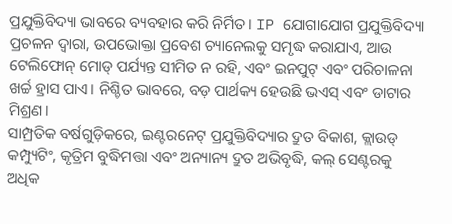ପ୍ରଯୁକ୍ତିବିଦ୍ୟା ଭାବରେ ବ୍ୟବହାର କରି ନିର୍ମିତ। IP ଯୋଗାଯୋଗ ପ୍ରଯୁକ୍ତିବିଦ୍ୟା ପ୍ରଚଳନ ଦ୍ୱାରା, ଉପଭୋକ୍ତା ପ୍ରବେଶ ଚ୍ୟାନେଲକୁ ସମୃଦ୍ଧ କରାଯାଏ, ଆଉ ଟେଲିଫୋନ୍ ମୋଡ୍ ପର୍ଯ୍ୟନ୍ତ ସୀମିତ ନ ରହି, ଏବଂ ଇନପୁଟ୍ ଏବଂ ପରିଚାଳନା ଖର୍ଚ୍ଚ ହ୍ରାସ ପାଏ। ନିଶ୍ଚିତ ଭାବରେ, ବଡ଼ ପାର୍ଥକ୍ୟ ହେଉଛି ଭଏସ୍ ଏବଂ ଡାଟାର ମିଶ୍ରଣ।
ସାମ୍ପ୍ରତିକ ବର୍ଷଗୁଡ଼ିକରେ, ଇଣ୍ଟରନେଟ୍ ପ୍ରଯୁକ୍ତିବିଦ୍ୟାର ଦ୍ରୁତ ବିକାଶ, କ୍ଲାଉଡ୍ କମ୍ପ୍ୟୁଟିଂ, କୃତ୍ରିମ ବୁଦ୍ଧିମତ୍ତା ଏବଂ ଅନ୍ୟାନ୍ୟ ଦ୍ରୁତ ଅଭିବୃଦ୍ଧି, କଲ୍ ସେଣ୍ଟରକୁ ଅଧିକ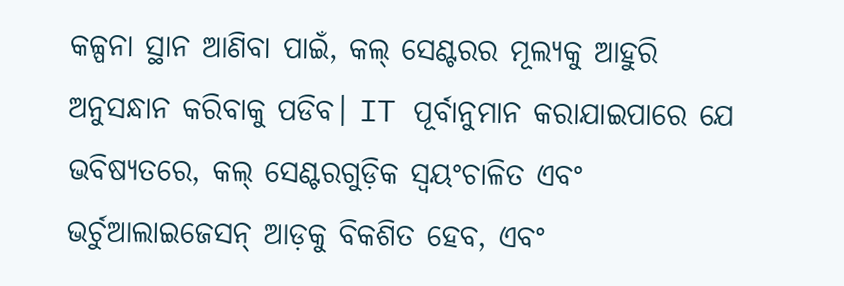କଳ୍ପନା ସ୍ଥାନ ଆଣିବା ପାଇଁ, କଲ୍ ସେଣ୍ଟରର ମୂଲ୍ୟକୁ ଆହୁରି ଅନୁସନ୍ଧାନ କରିବାକୁ ପଡିବ। IT ପୂର୍ବାନୁମାନ କରାଯାଇପାରେ ଯେ ଭବିଷ୍ୟତରେ, କଲ୍ ସେଣ୍ଟରଗୁଡ଼ିକ ସ୍ୱୟଂଚାଳିତ ଏବଂ ଭର୍ଚୁଆଲାଇଜେସନ୍ ଆଡ଼କୁ ବିକଶିତ ହେବ, ଏବଂ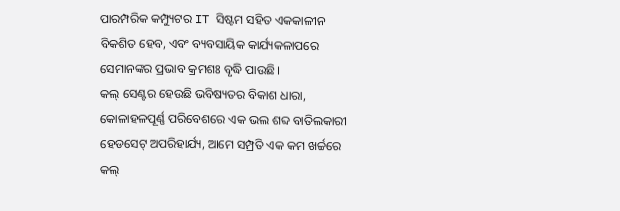ପାରମ୍ପରିକ କମ୍ପ୍ୟୁଟର IT ସିଷ୍ଟମ ସହିତ ଏକକାଳୀନ ବିକଶିତ ହେବ, ଏବଂ ବ୍ୟବସାୟିକ କାର୍ଯ୍ୟକଳାପରେ ସେମାନଙ୍କର ପ୍ରଭାବ କ୍ରମଶଃ ବୃଦ୍ଧି ପାଉଛି।
କଲ୍ ସେଣ୍ଟର ହେଉଛି ଭବିଷ୍ୟତର ବିକାଶ ଧାରା, କୋଳାହଳପୂର୍ଣ୍ଣ ପରିବେଶରେ ଏକ ଭଲ ଶବ୍ଦ ବାତିଲକାରୀ ହେଡସେଟ୍ ଅପରିହାର୍ଯ୍ୟ, ଆମେ ସମ୍ପ୍ରତି ଏକ କମ ଖର୍ଚ୍ଚରେ କଲ୍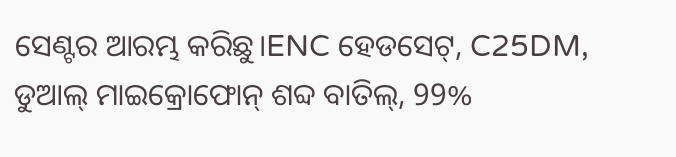ସେଣ୍ଟର ଆରମ୍ଭ କରିଛୁ।ENC ହେଡସେଟ୍, C25DM, ଡୁଆଲ୍ ମାଇକ୍ରୋଫୋନ୍ ଶବ୍ଦ ବାତିଲ୍, 99%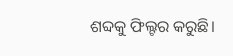ଶବ୍ଦକୁ ଫିଲ୍ଟର କରୁଛି।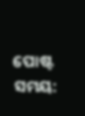ପୋଷ୍ଟ ସମୟ: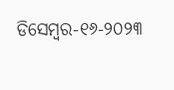ଡିସେମ୍ବର-୧୬-୨୦୨୩